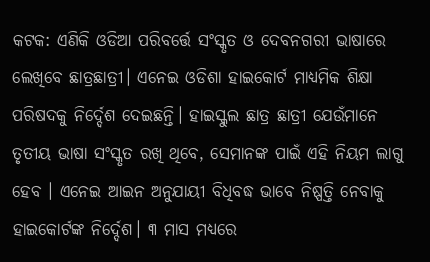କଟକ: ଏଣିକି ଓଡିଆ ପରିବର୍ତ୍ତେ ସଂସ୍କୃତ ଓ ଦେବନଗରୀ ଭାଷାରେ ଲେଖିବେ ଛାତ୍ରଛାତ୍ରୀ। ଏନେଇ ଓଡିଶା ହାଇକୋର୍ଟ ମାଧ୍ୟମିକ ଶିକ୍ଷା ପରିଷଦକୁ ନିର୍ଦ୍ଦେଶ ଦେଇଛନ୍ତି। ହାଇସ୍କୁଲ ଛାତ୍ର ଛାତ୍ରୀ ଯେଉଁମାନେ ତୃତୀୟ ଭାଷା ସଂସ୍କୃତ ରଖି ଥିବେ, ସେମାନଙ୍କ ପାଇଁ ଏହି ନିୟମ ଲାଗୁ ହେବ । ଏନେଇ ଆଇନ ଅନୁଯାୟୀ ବିଧିବଦ୍ଧ ଭାବେ ନିଷ୍ପତ୍ତି ନେବାକୁ ହାଇକୋର୍ଟଙ୍କ ନିର୍ଦ୍ଦେଶ। ୩ ମାସ ମଧ୍ୟରେ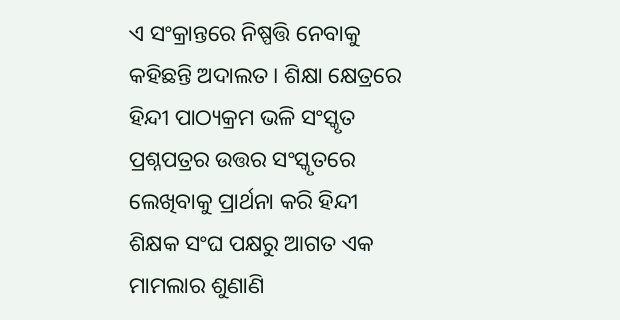ଏ ସଂକ୍ରାନ୍ତରେ ନିଷ୍ପତ୍ତି ନେବାକୁ କହିଛନ୍ତି ଅଦାଲତ। ଶିକ୍ଷା କ୍ଷେତ୍ରରେ ହିନ୍ଦୀ ପାଠ୍ୟକ୍ରମ ଭଳି ସଂସ୍କୃତ ପ୍ରଶ୍ନପତ୍ରର ଉତ୍ତର ସଂସ୍କୃତରେ ଲେଖିବାକୁ ପ୍ରାର୍ଥନା କରି ହିନ୍ଦୀ ଶିକ୍ଷକ ସଂଘ ପକ୍ଷରୁ ଆଗତ ଏକ ମାମଲାର ଶୁଣାଣି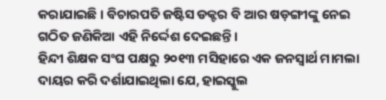କରାଯାଇଛି। ବିଚାରପତି ଜଷ୍ଟିସ ଡକ୍ଟର ବି ଆର ଷଡ଼ଙ୍ଗୀଙ୍କୁ ନେଇ ଗଠିତ ଜଣିକିଆ ଏହି ନିର୍ଦ୍ଦେଶ ଦେଇଛନ୍ତି।
ହିନ୍ଦୀ ଶିକ୍ଷକ ସଂଘ ପକ୍ଷରୁ ୨୦୧୩ ମସିହାରେ ଏକ ଜନସ୍ବାର୍ଥ ମାମଲା ଦାୟର କରି ଦର୍ଶାଯାଇଥିଲା ଯେ, ହାଇସ୍କୁଲ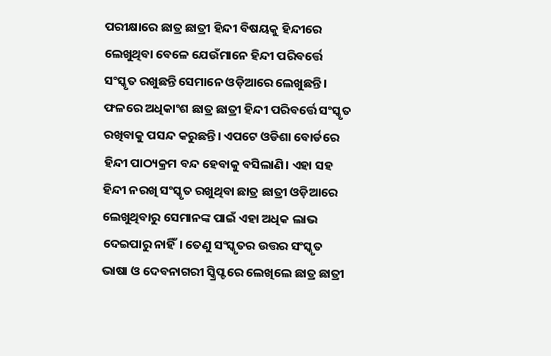ପରୀକ୍ଷାରେ ଛାତ୍ର ଛାତ୍ରୀ ହିନ୍ଦୀ ବିଷୟକୁ ହିନ୍ଦୀରେ ଲେଖୁଥିବା ବେଳେ ଯେଉଁମାନେ ହିନ୍ଦୀ ପରିବର୍ତ୍ତେ ସଂସ୍କୃତ ରଖୁଛନ୍ତି ସେମାନେ ଓଡ଼ିଆରେ ଲେଖୁଛନ୍ତି। ଫଳରେ ଅଧିକାଂଶ ଛାତ୍ର ଛାତ୍ରୀ ହିନ୍ଦୀ ପରିବର୍ତ୍ତେ ସଂସ୍କୃତ ରଖିବାକୁ ପସନ୍ଦ କରୁଛନ୍ତି। ଏପଟେ ଓଡିଶା ବୋର୍ଡରେ ହିନ୍ଦୀ ପାଠ୍ୟକ୍ରମ ବନ୍ଦ ହେବାକୁ ବସିଲାଣି। ଏହା ସହ ହିନ୍ଦୀ ନରଖି ସଂସ୍କୃତ ରଖୁଥିବା ଛାତ୍ର ଛାତ୍ରୀ ଓଡ଼ିଆରେ ଲେଖୁଥିବାରୁ ସେମାନଙ୍କ ପାଇଁ ଏହା ଅଧିକ ଲାଭ ଦେଇପାରୁ ନାହିଁ। ତେଣୁ ସଂସ୍କୃତର ଉତ୍ତର ସଂସ୍କୃତ ଭାଷା ଓ ଦେବନାଗରୀ ସ୍କ୍ରିପ୍ଟରେ ଲେଖିଲେ ଛାତ୍ର ଛାତ୍ରୀ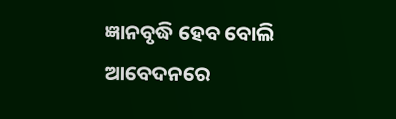ଜ୍ଞାନବୃଦ୍ଧି ହେବ ବୋଲି ଆବେଦନରେ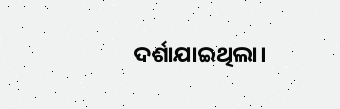ଦର୍ଶାଯାଇଥିଲା।